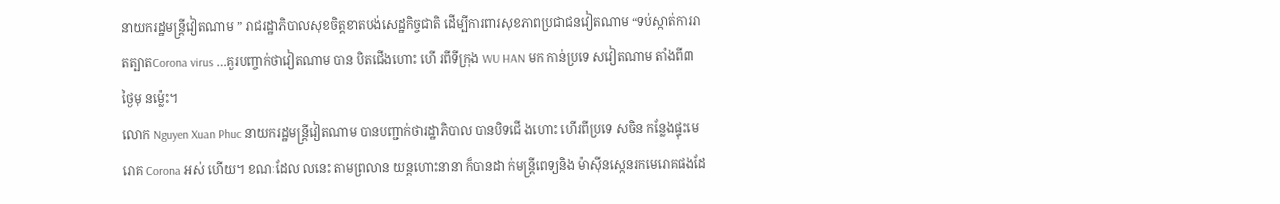នាយករដ្ឋមន្រ្ដីវៀតណាម ” រាជរដ្ឋាភិបាលសុខចិត្តខាតបង់សេដ្ឋកិច្ចជាតិ ដើម្បីការពារសុខភាពប្រជាជនវៀតណាម “ទប់ស្កាត់ការរាតត្បាតCorona virus …គួរបញ្ចាក់ថាវៀតណាម បាន បិតជើងហោះ ហើ រពីទីក្រុង WU HAN មក កាន់ប្រទេ សវៀតណាម តាំងពី៣ ថ្ងៃមុ នម្ល៉េះ។
លោក Nguyen Xuan Phuc នាយករដ្ឋមន្ត្រីវៀតណាម បានបញ្ជាក់ថារដ្ឋាភិបាល បានបិទជើ ងហោះ ហើរពីប្រទេ សចិន កន្លែងផ្ទុះមេរោគ Corona អស់ ហើយ។ ខណៈដែល លនេះ តាមព្រលាន យន្ដហោះនានា ក៏បានដា ក់មន្ត្រីពេទ្យនិង ម៉ាស៊ីនស្កេនរកមេរោគផងដែ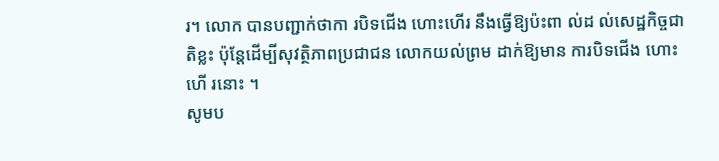រ។ លោក បានបញ្ជាក់ថាកា របិទជើង ហោះហើរ នឹងធ្វើឱ្យប៉ះពា ល់ដ ល់សេដ្ឋកិច្ចជាតិខ្លះ ប៉ុន្តែដើម្បីសុវត្ថិភាពប្រជាជន លោកយល់ព្រម ដាក់ឱ្យមាន ការបិទជើង ហោះហើ រនោះ ។
សូមប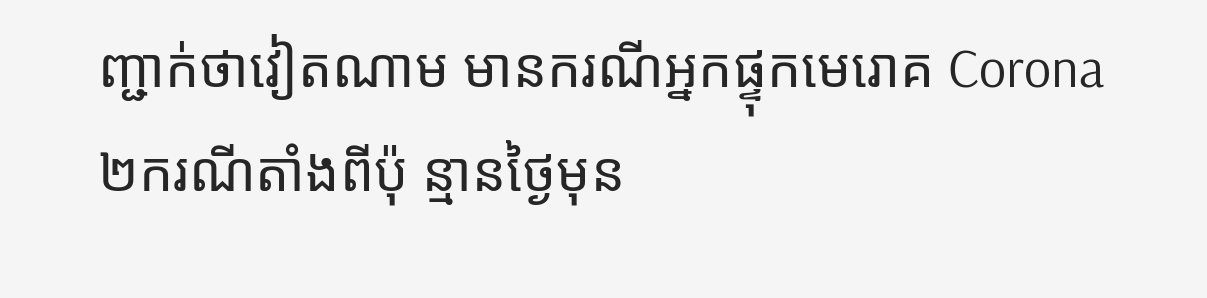ញ្ជាក់ថាវៀតណាម មានករណីអ្នកផ្ទុកមេរោគ Corona ២ករណីតាំងពីប៉ុ ន្មានថ្ងៃមុន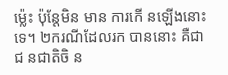ម្ល៉េះ ប៉ុន្តែមិន មាន ការកើ នឡើងនោះទេ។ ២ករណីដែលរក បាននោះ គឺជាជ នជាតិចិ ន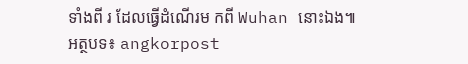ទាំងពី រ ដែលធ្វើដំណើរម កពី Wuhan នោះឯង៕
អត្ថបទ៖ angkorpost